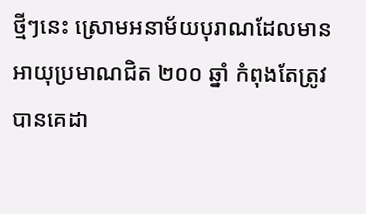ថ្មីៗនេះ ស្រោមអនាម័យបុរាណដែលមានអាយុប្រមាណជិត ២០០ ឆ្នាំ កំពុងតែត្រូវបានគេដា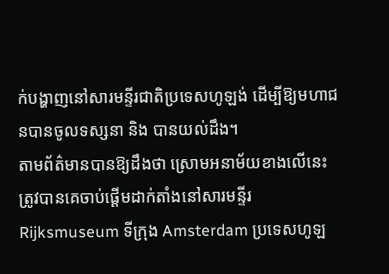ក់បង្ហាញនៅសារមន្ទីរជាតិប្រទេសហូឡង់ ដើម្បីឱ្យមហាជនបានចូលទស្សនា និង បានយល់ដឹង។
តាមព័ត៌មានបានឱ្យដឹងថា ស្រោមអនាម័យខាងលើនេះ ត្រូវបានគេចាប់ផ្តើមដាក់តាំងនៅសារមន្ទីរ Rijksmuseum ទីក្រុង Amsterdam ប្រទេសហូឡ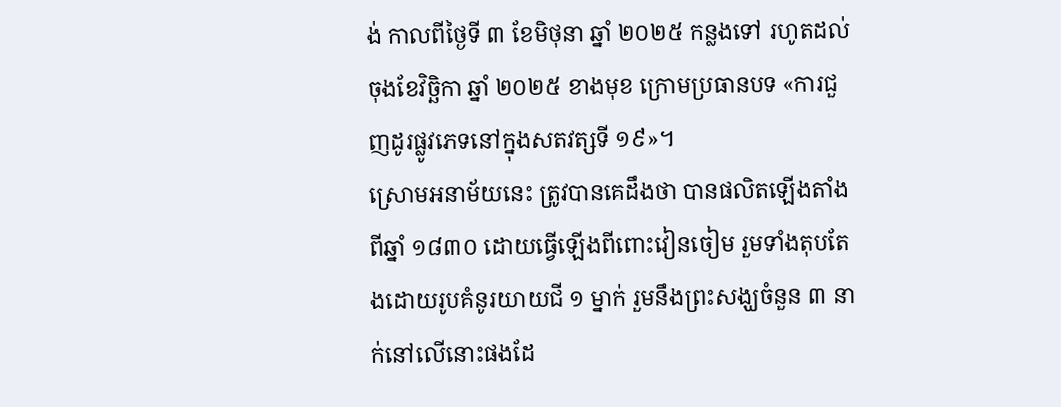ង់ កាលពីថ្ងៃទី ៣ ខែមិថុនា ឆ្នាំ ២០២៥ កន្លងទៅ រហូតដល់ចុងខែវិច្ឆិកា ឆ្នាំ ២០២៥ ខាងមុខ ក្រោមប្រធានបទ «ការជួញដូរផ្លូវភេទនៅក្នុងសតវត្សទី ១៩»។
ស្រោមអនាម័យនេះ ត្រូវបានគេដឹងថា បានផលិតឡើងតាំងពីឆ្នាំ ១៨៣០ ដោយធ្វើឡើងពីពោះវៀនចៀម រួមទាំងតុបតែងដោយរូបគំនូរយាយជី ១ ម្នាក់ រួមនឹងព្រះសង្ឃចំនួន ៣ នាក់នៅលើនោះផងដែ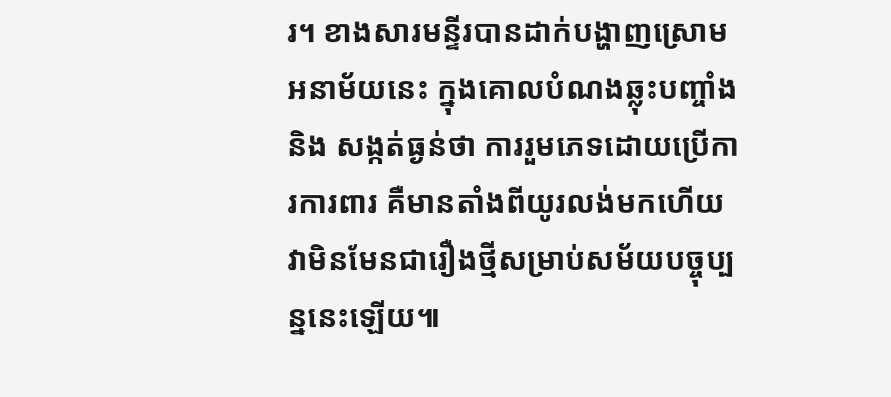រ។ ខាងសារមន្ទីរបានដាក់បង្ហាញស្រោមអនាម័យនេះ ក្នុងគោលបំណងឆ្លុះបញ្ចាំង និង សង្កត់ធ្ងន់ថា ការរួមភេទដោយប្រើការការពារ គឺមានតាំងពីយូរលង់មកហើយ វាមិនមែនជារឿងថ្មីសម្រាប់សម័យបច្ចុប្បន្ននេះឡើយ៕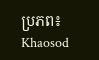ប្រភព៖ Khaosod